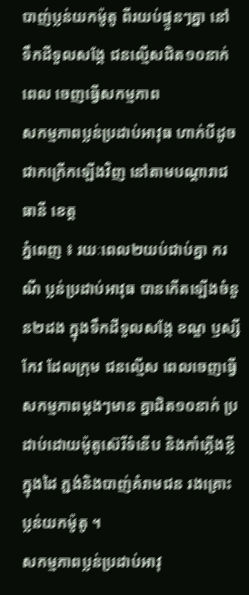បាញ់ប្លន់យកម៉ូតូ ពីរយប់ផ្ទួនៗគ្នា នៅ ទឹកដីទួលសង្កែ ជនល្មើសជិត១០នាក់ ពេល ចេញធ្វើសកម្មភាព
សកម្មភាពប្លន់ប្រដាប់អាវុធ ហាក់បីដូចជាកក្រើកឡើងវិញ នៅតាមបណ្តារាជធានី ខេត្ត
ភ្នំពេញ ៖ រយៈពេល២យប់ជាប់គ្នា ករណី ប្លន់ប្រដាប់អាវុធ បានកើតឡើងចំនួន២ដង ក្នុងទឹកដីទួលសង្កែ ខណ្ឌ ឫស្សីកែវ ដែលក្រុម ជនល្មើស ពេលចេញធ្វើសកម្មភាពម្ដងៗមាន គ្នាជិត១០នាក់ ប្រដាប់ដោយម៉ូតូស៊េរីទំនើប និងកាំភ្លើងខ្លីក្នុងដៃ ភ្ជង់និងបាញ់គំរាមជន រងគ្រោះប្លន់យកម៉ូតូ ។
សកម្មភាពប្លន់ប្រដាប់អាវុ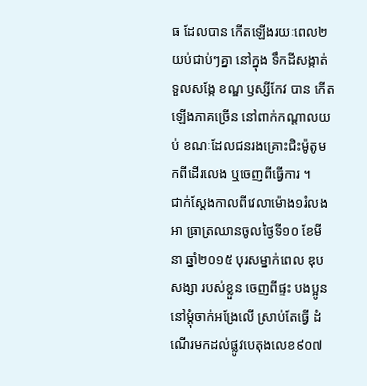ធ ដែលបាន កើតឡើងរយៈពេល២យប់ជាប់ៗគ្នា នៅក្នុង ទឹកដីសង្កាត់ទួលសង្កែ ខណ្ឌ ឫស្សីកែវ បាន កើតឡើងភាគច្រើន នៅពាក់កណ្ដាលយប់ ខណៈដែលជនរងគ្រោះជិះម៉ូតូមកពីដើរលេង ឬចេញពីធ្វើការ ។
ជាក់ស្ដែងកាលពីវេលាម៉ោង១រំលងអា ធ្រាត្រឈានចូលថ្ងៃទី១០ ខែមីនា ឆ្នាំ២០១៥ បុរសម្នាក់ពេល ឌុបសង្សា របស់ខ្លួន ចេញពីផ្ទះ បងប្អូននៅម្ដុំចាក់អង្រែលើ ស្រាប់តែធ្វើ ដំណើរមកដល់ផ្លូវបេតុងលេខ៩០៧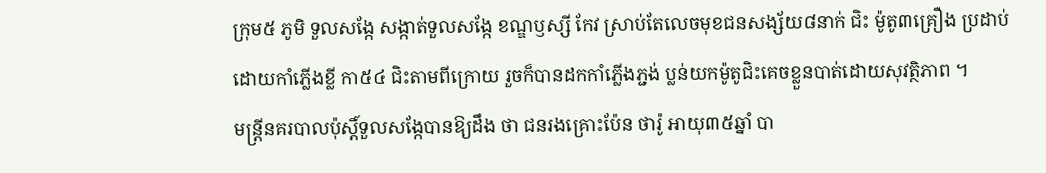ក្រុម៥ ភូមិ ទួលសង្កែ សង្កាត់ទួលសង្កែ ខណ្ឌឫស្សី កែវ ស្រាប់តែលេចមុខជនសង្ស័យ៨នាក់ ជិះ ម៉ូតូ៣គ្រឿង ប្រដាប់ ដោយកាំភ្លើងខ្លី កា៥៤ ជិះតាមពីក្រោយ រួចក៏បានដកកាំភ្លើងភ្ជង់ ប្លន់យកម៉ូតូជិះគេចខ្លួនបាត់ដោយសុវត្ថិភាព ។
មន្ដ្រីនគរបាលប៉ុស្ដិ៍ទួលសង្កែបានឱ្យដឹង ថា ជនរងគ្រោះប៉ែន ថារ៉ូ អាយុ៣៥ឆ្នាំ បា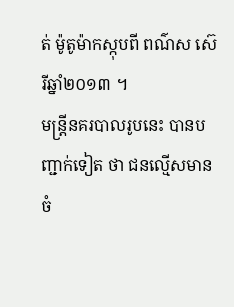ត់ ម៉ូតូម៉ាកស្កុបពី ពណ៌ស ស៊េរីឆ្នាំ២០១៣ ។
មន្ដ្រីនគរបាលរូបនេះ បានបញ្ជាក់ទៀត ថា ជនល្មើសមានចំ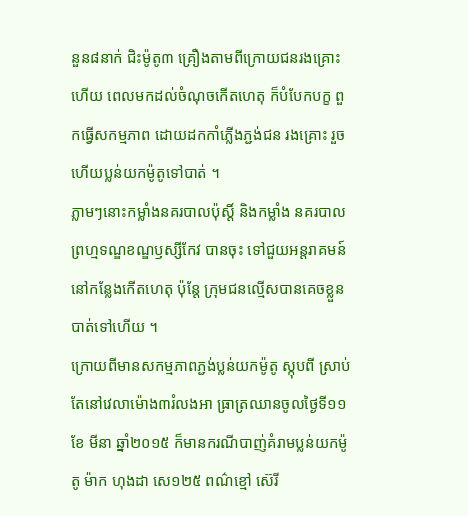នួន៨នាក់ ជិះម៉ូតូ៣ គ្រឿងតាមពីក្រោយជនរងគ្រោះ ហើយ ពេលមកដល់ចំណុចកើតហេតុ ក៏បំបែកបក្ខ ពួកធ្វើសកម្មភាព ដោយដកកាំភ្លើងភ្ជង់ជន រងគ្រោះ រួច ហើយប្លន់យកម៉ូតូទៅបាត់ ។
ភ្លាមៗនោះកម្លាំងនគរបាលប៉ុស្ដិ៍ និងកម្លាំង នគរបាលព្រហ្មទណ្ឌខណ្ឌឫស្សីកែវ បានចុះ ទៅជួយអន្ដរាគមន៍ នៅកន្លែងកើតហេតុ ប៉ុន្ដែ ក្រុមជនល្មើសបានគេចខ្លួនបាត់ទៅហើយ ។
ក្រោយពីមានសកម្មភាពភ្ជង់ប្លន់យកម៉ូតូ ស្កុបពី ស្រាប់តែនៅវេលាម៉ោង៣រំលងអា ធ្រាត្រឈានចូលថ្ងៃទី១១ ខែ មីនា ឆ្នាំ២០១៥ ក៏មានករណីបាញ់គំរាមប្លន់យកម៉ូតូ ម៉ាក ហុងដា សេ១២៥ ពណ៌ខ្មៅ ស៊េរី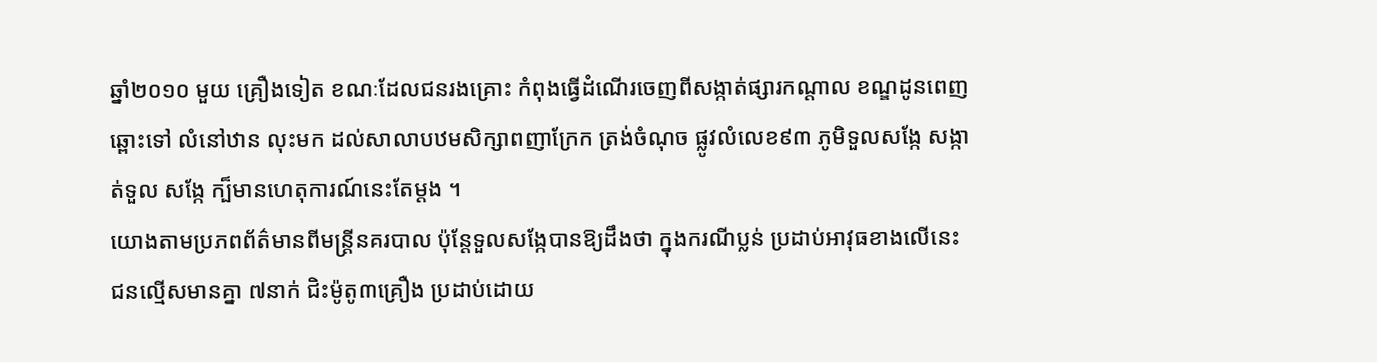ឆ្នាំ២០១០ មួយ គ្រឿងទៀត ខណៈដែលជនរងគ្រោះ កំពុងធ្វើដំណើរចេញពីសង្កាត់ផ្សារកណ្ដាល ខណ្ឌដូនពេញ ឆ្ពោះទៅ លំនៅឋាន លុះមក ដល់សាលាបឋមសិក្សាពញាក្រែក ត្រង់ចំណុច ផ្លូវលំលេខ៩៣ ភូមិទួលសង្កែ សង្កាត់ទួល សង្កែ ក្ប៏មានហេតុការណ៍នេះតែម្ដង ។
យោងតាមប្រភពព័ត៌មានពីមន្ដ្រីនគរបាល ប៉ុន្ដែទួលសង្កែបានឱ្យដឹងថា ក្នុងករណីប្លន់ ប្រដាប់អាវុធខាងលើនេះ ជនល្មើសមានគ្នា ៧នាក់ ជិះម៉ូតូ៣គ្រឿង ប្រដាប់ដោយ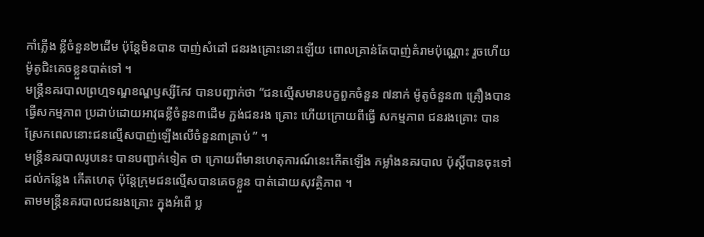កាំភ្លើង ខ្លីចំនួន២ដើម ប៉ុន្ដែមិនបាន បាញ់សំដៅ ជនរងគ្រោះនោះឡើយ ពោលគ្រាន់តែបាញ់គំរាមប៉ុណ្ណោះ រួចហើយម៉ូតូជិះគេចខ្លួនបាត់ទៅ ។
មន្ដ្រីនគរបាលព្រហ្មទណ្ឌខណ្ឌឫស្សីកែវ បានបញ្ជាក់ថា “ជនល្មើសមានបក្ខពួកចំនួន ៧នាក់ ម៉ូតូចំនួន៣ គ្រឿងបាន ធ្វើសកម្មភាព ប្រដាប់ដោយអាវុធខ្លីចំនួន៣ដើម ភ្ជង់ជនរង គ្រោះ ហើយក្រោយពីធ្វើ សកម្មភាព ជនរងគ្រោះ បាន ស្រែកពេលនោះជនល្មើសបាញ់ឡើងលើចំនួន៣គ្រាប់ ” ។
មន្ដ្រីនគរបាលរូបនេះ បានបញ្ជាក់ទៀត ថា ក្រោយពីមានហេតុការណ៍នេះកើតឡើង កម្លាំងនគរបាល ប៉ុស្ដិ៍បានចុះទៅដល់កន្លែង កើតហេតុ ប៉ុន្ដែក្រុមជនល្មើសបានគេចខ្លួន បាត់ដោយសុវត្ថិភាព ។
តាមមន្ដ្រីនគរបាលជនរងគ្រោះ ក្នុងអំពើ ប្ល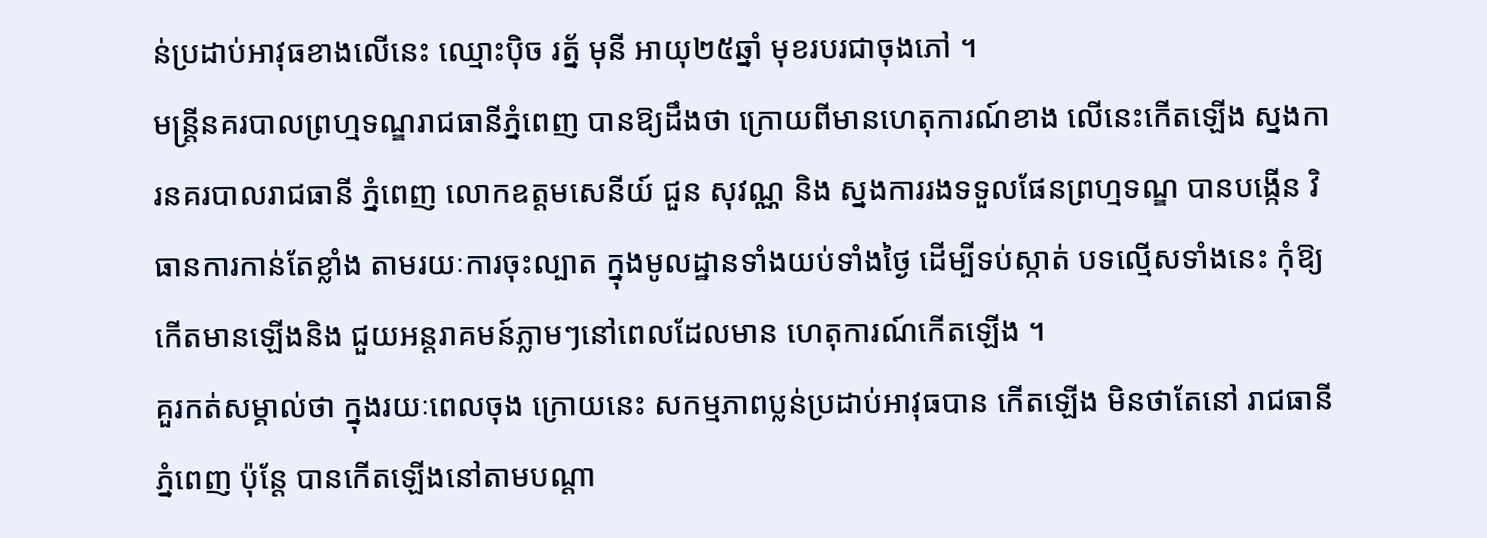ន់ប្រដាប់អាវុធខាងលើនេះ ឈ្មោះប៉ិច រត្ន័ មុនី អាយុ២៥ឆ្នាំ មុខរបរជាចុងភៅ ។
មន្ដ្រីនគរបាលព្រហ្មទណ្ឌរាជធានីភ្នំពេញ បានឱ្យដឹងថា ក្រោយពីមានហេតុការណ៍ខាង លើនេះកើតឡើង ស្នងការនគរបាលរាជធានី ភ្នំពេញ លោកឧត្ដមសេនីយ៍ ជួន សុវណ្ណ និង ស្នងការរងទទួលផែនព្រហ្មទណ្ឌ បានបង្កើន វិធានការកាន់តែខ្លាំង តាមរយៈការចុះល្បាត ក្នុងមូលដ្ឋានទាំងយប់ទាំងថ្ងៃ ដើម្បីទប់ស្កាត់ បទល្មើសទាំងនេះ កុំឱ្យកើតមានឡើងនិង ជួយអន្ដរាគមន៍ភ្លាមៗនៅពេលដែលមាន ហេតុការណ៍កើតឡើង ។
គួរកត់សម្គាល់ថា ក្នុងរយៈពេលចុង ក្រោយនេះ សកម្មភាពប្លន់ប្រដាប់អាវុធបាន កើតឡើង មិនថាតែនៅ រាជធានី ភ្នំពេញ ប៉ុន្ដែ បានកើតឡើងនៅតាមបណ្ដា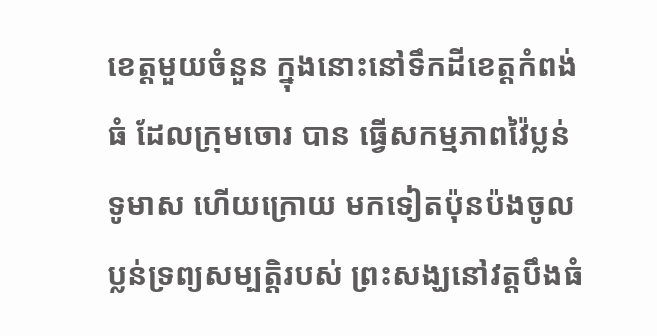ខេត្ដមួយចំនួន ក្នុងនោះនៅទឹកដីខេត្ដកំពង់ធំ ដែលក្រុមចោរ បាន ធ្វើសកម្មភាពវ៉ៃប្លន់ទូមាស ហើយក្រោយ មកទៀតប៉ុនប៉ងចូលប្លន់ទ្រព្យសម្បត្ដិរបស់ ព្រះសង្ឃនៅវត្ដបឹងធំ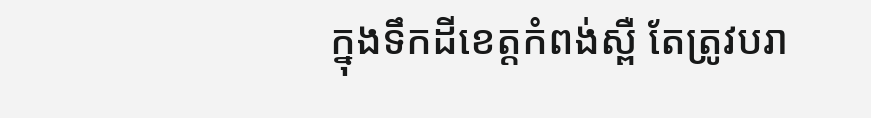ក្នុងទឹកដីខេត្ដកំពង់ស្ពឺ តែត្រូវបរា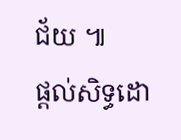ជ័យ ៕
ផ្ដល់សិទ្ធដោ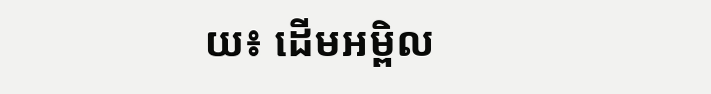យ៖ ដើមអម្ពិល